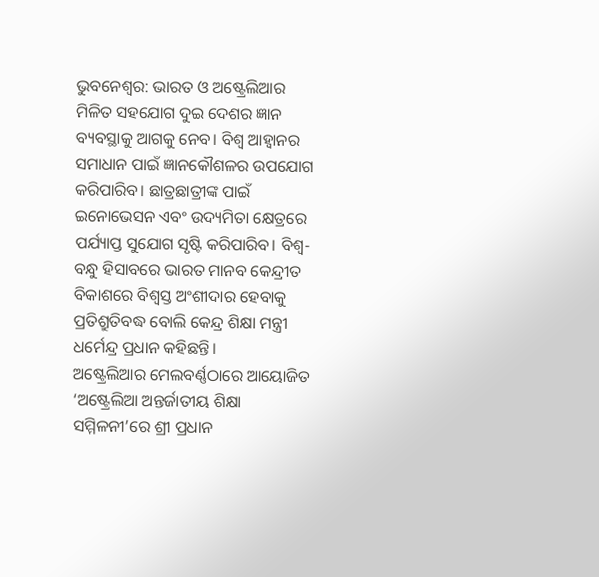ଭୁବନେଶ୍ବର: ଭାରତ ଓ ଅଷ୍ଟ୍ରେଲିଆର ମିଳିତ ସହଯୋଗ ଦୁଇ ଦେଶର ଜ୍ଞାନ ବ୍ୟବସ୍ଥାକୁ ଆଗକୁ ନେବ। ବିଶ୍ୱ ଆହ୍ୱାନର ସମାଧାନ ପାଇଁ ଜ୍ଞାନକୌଶଳର ଉପଯୋଗ କରିପାରିବ। ଛାତ୍ରଛାତ୍ରୀଙ୍କ ପାଇଁ ଇନୋଭେସନ ଏବଂ ଉଦ୍ୟମିତା କ୍ଷେତ୍ରରେ ପର୍ଯ୍ୟାପ୍ତ ସୁଯୋଗ ସୃଷ୍ଟି କରିପାରିବ। ବିଶ୍ୱ-ବନ୍ଧୁ ହିସାବରେ ଭାରତ ମାନବ କେନ୍ଦ୍ରୀତ ବିକାଶରେ ବିଶ୍ୱସ୍ତ ଅଂଶୀଦାର ହେବାକୁ ପ୍ରତିଶ୍ରୁତିବଦ୍ଧ ବୋଲି କେନ୍ଦ୍ର ଶିକ୍ଷା ମନ୍ତ୍ରୀ ଧର୍ମେନ୍ଦ୍ର ପ୍ରଧାନ କହିଛନ୍ତି।
ଅଷ୍ଟ୍ରେଲିଆର ମେଲବର୍ଣ୍ଣଠାରେ ଆୟୋଜିତ ‘ଅଷ୍ଟ୍ରେଲିଆ ଅନ୍ତର୍ଜାତୀୟ ଶିକ୍ଷା ସମ୍ମିଳନୀ’ରେ ଶ୍ରୀ ପ୍ରଧାନ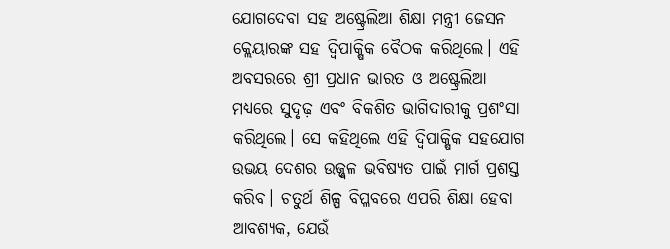ଯୋଗଦେବା ସହ ଅଷ୍ଟ୍ରେଲିଆ ଶିକ୍ଷା ମନ୍ତ୍ରୀ ଜେସନ କ୍ଲେୟାରଙ୍କ ସହ ଦ୍ୱିପାକ୍ଷିକ ବୈଠକ କରିଥିଲେ। ଏହି ଅବସରରେ ଶ୍ରୀ ପ୍ରଧାନ ଭାରତ ଓ ଅଷ୍ଟ୍ରେଲିଆ ମଧ୍ୟରେ ସୁଦୃଢ଼ ଏବଂ ବିକଶିତ ଭାଗିଦାରୀକୁ ପ୍ରଶଂସା କରିଥିଲେ। ସେ କହିଥିଲେ ଏହି ଦ୍ୱିପାକ୍ଷିକ ସହଯୋଗ ଉଭୟ ଦେଶର ଉଜ୍ଜ୍ୱଳ ଭବିଷ୍ୟତ ପାଇଁ ମାର୍ଗ ପ୍ରଶସ୍ତ କରିବ। ଚତୁର୍ଥ ଶିଳ୍ପ ବିପ୍ଳବରେ ଏପରି ଶିକ୍ଷା ହେବା ଆବଶ୍ୟକ, ଯେଉଁ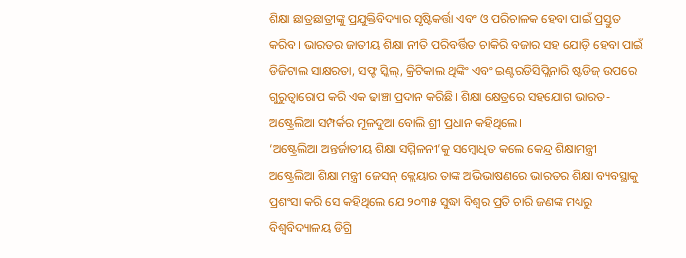ଶିକ୍ଷା ଛାତ୍ରଛାତ୍ରୀଙ୍କୁ ପ୍ରଯୁକ୍ତିବିଦ୍ୟାର ସୃଷ୍ଟିକର୍ତ୍ତା ଏବଂ ଓ ପରିଚାଳକ ହେବା ପାଇଁ ପ୍ରସ୍ତୁତ କରିବ। ଭାରତର ଜାତୀୟ ଶିକ୍ଷା ନୀତି ପରିବର୍ତ୍ତିତ ଚାକିରି ବଜାର ସହ ଯୋଡ଼ି ହେବା ପାଇଁ ଡିଜିଟାଲ ସାକ୍ଷରତା, ସଫ୍ଟ ସ୍କିଲ୍, କ୍ରିଟିକାଲ ଥିଙ୍କିଂ ଏବଂ ଇଣ୍ଟରଡିସିପ୍ଲିନାରି ଷ୍ଟଡିଜ୍ ଉପରେ ଗୁରୁତ୍ୱାରୋପ କରି ଏକ ଢାଞ୍ଚା ପ୍ରଦାନ କରିଛି। ଶିକ୍ଷା କ୍ଷେତ୍ରରେ ସହଯୋଗ ଭାରତ-ଅଷ୍ଟ୍ରେଲିଆ ସମ୍ପର୍କର ମୂଳଦୁଆ ବୋଲି ଶ୍ରୀ ପ୍ରଧାନ କହିଥିଲେ।
‘ଅଷ୍ଟ୍ରେଲିଆ ଅନ୍ତର୍ଜାତୀୟ ଶିକ୍ଷା ସମ୍ମିଳନୀ’କୁ ସମ୍ବୋଧିତ କଲେ କେନ୍ଦ୍ର ଶିକ୍ଷାମନ୍ତ୍ରୀ
ଅଷ୍ଟ୍ରେଲିଆ ଶିକ୍ଷା ମନ୍ତ୍ରୀ ଜେସନ୍ କ୍ଲେୟାର ତାଙ୍କ ଅଭିଭାଷଣରେ ଭାରତର ଶିକ୍ଷା ବ୍ୟବସ୍ଥାକୁ ପ୍ରଶଂସା କରି ସେ କହିଥିଲେ ଯେ ୨୦୩୫ ସୁଦ୍ଧା ବିଶ୍ୱର ପ୍ରତି ଚାରି ଜଣଙ୍କ ମଧ୍ୟରୁ ବିଶ୍ୱବିଦ୍ୟାଳୟ ଡିଗ୍ରି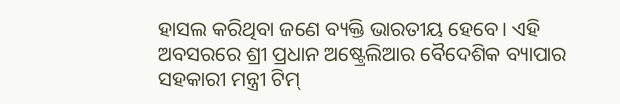ହାସଲ କରିଥିବା ଜଣେ ବ୍ୟକ୍ତି ଭାରତୀୟ ହେବେ। ଏହି ଅବସରରେ ଶ୍ରୀ ପ୍ରଧାନ ଅଷ୍ଟ୍ରେଲିଆର ବୈଦେଶିକ ବ୍ୟାପାର ସହକାରୀ ମନ୍ତ୍ରୀ ଟିମ୍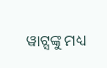ୱାଟ୍ସଙ୍କୁ ମଧ୍ୟ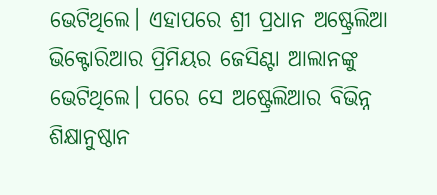ଭେଟିଥିଲେ। ଏହାପରେ ଶ୍ରୀ ପ୍ରଧାନ ଅଷ୍ଟ୍ରେଲିଆ ଭିକ୍ଟୋରିଆର ପ୍ରିମିୟର ଜେସିଣ୍ଟା ଆଲାନଙ୍କୁ ଭେଟିଥିଲେ। ପରେ ସେ ଅଷ୍ଟ୍ରେଲିଆର ବିଭିନ୍ନ ଶିକ୍ଷାନୁଷ୍ଠାନ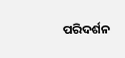ପରିଦର୍ଶନ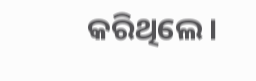କରିଥିଲେ।